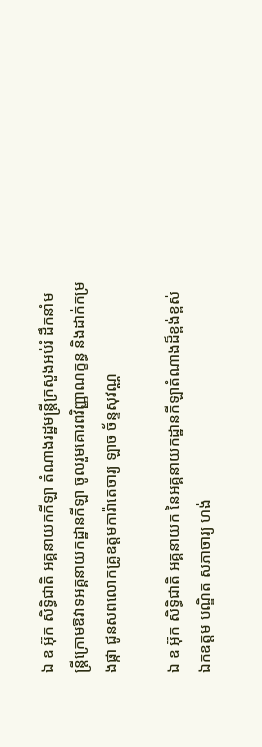ឯ ឧ អ៊ុក សិទ្ធិជាតិ អគ្គនាយកកីឡា តំណាងរដ្ឋមន្រ្តីក្រសួងអប់រំ ដឹកនាំមន្រ្តីក្រោមឱវាទអគ្គនាយកដ្ឋានកីឡា ចូលរួមគោរពវិញ្ញាណក្ខន្ធ និងដាក់កម្រងផ្កា ជូនសពលោកគ្រូឧត្តមការ៉ាតេចារ្យ ឡាច ច័ន្ទសុវណ្ណ

ឯ ឧ អ៊ុក សិទ្ធិជាតិ អគ្គនាយក នៃអគ្គនាយកដ្ឋានកីឡាតំណាងដ៏ខ្ពង់ខ្ពស់ ឯកឧត្តម បណ្ឌិត សភាចារ្យ ហង់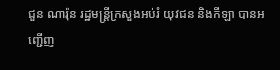ជួន ណារ៉ុន រដ្ឋមន្រ្តីក្រសួងអប់រំ យុវជន និងកីឡា បានអញ្ជើញ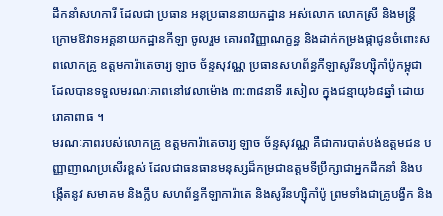ដឹកនាំសហការី ដែលជា ប្រធាន អនុប្រធាននាយកដ្ឋាន អស់លោក លោកស្រី និងមន្រ្តីក្រោមឱវាទអគ្គនាយកដ្ឋានកីឡា ចូលរួម គោរពវិញ្ញាណក្ខន្ធ និងដាក់កម្រងផ្កាជូនចំពោះសពលោកគ្រូ ឧត្តមការ៉ាតេចារ្យ ឡាច ច័ន្ទសុវណ្ណ ប្រធានសហព័ន្ធកីឡាសូរីនហ្ស៊ិកាំប៉ូកម្ពុជា ដែលបានទទួលមរណៈភាពនៅវេលាម៉ោង ៣:៣៨នាទី រសៀល ក្នុងជន្មាយុ៦៨ឆ្នាំ ដោយរោគាពាធ ។
មរណៈភាពរបស់លោកគ្រូ ឧត្តមការ៉ាតេចារ្យ ឡាច ច័ន្ទសុវណ្ណ គឺជាការបាត់បង់ឧត្តមជន បញ្ញាញាណប្រសើរខ្ពស់ ដែលជាធនធានមនុស្សដ៏កម្រជាឧត្ដមទីប្រឹក្សាជាអ្នកដឹកនាំ និងបង្កើតនូវ សមាគម និងក្លឹប សហព័ន្ធកីឡាការ៉ាតេ និងសូរីនហ្ស៊ិកាំប៉ូ ព្រមទាំងជាគ្រូបង្វឹក និង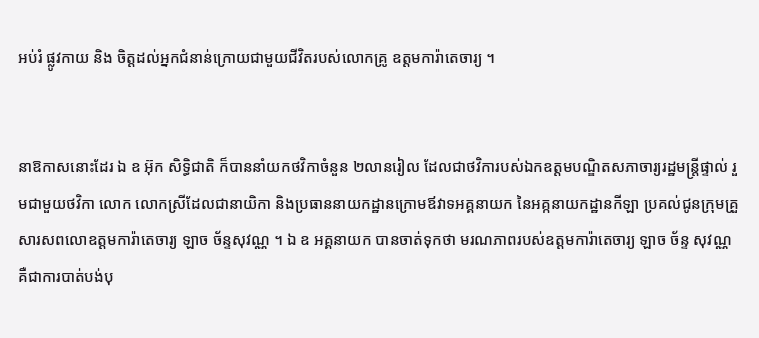អប់រំ ផ្លូវកាយ និង ចិត្តដល់អ្នកជំនាន់ក្រោយជាមួយជីវិតរបស់លោកគ្រូ ឧត្តមការ៉ាតេចារ្យ ។


នាឱកាសនោះដែរ ឯ ឧ អ៊ុក សិទ្ធិជាតិ ក៏បាននាំយកថវិកាចំនួន ២លានរៀល ដែលជាថវិការបស់ឯកឧត្តមបណ្ឌិតសភាចារ្យរដ្ឋមន្ត្រីផ្ទាល់ រួមជាមួយថវិកា លោក លោកស្រីដែលជានាយិកា និងប្រធាននាយកដ្ឋានក្រោមឪវាទអគ្គនាយក នៃអគ្កនាយកដ្ឋានកីឡា ប្រគល់ជូនក្រុមគ្រួសារសពលោឧត្តមការ៉ាតេចារ្យ ឡាច ច័ន្ទសុវណ្ណ ។ ឯ ឧ អគ្គនាយក បានចាត់ទុកថា មរណភាពរបស់ឧត្តមការ៉ាតេចារ្យ ឡាច ច័ន្ទ សុវណ្ណ គឺជាការបាត់បង់បុ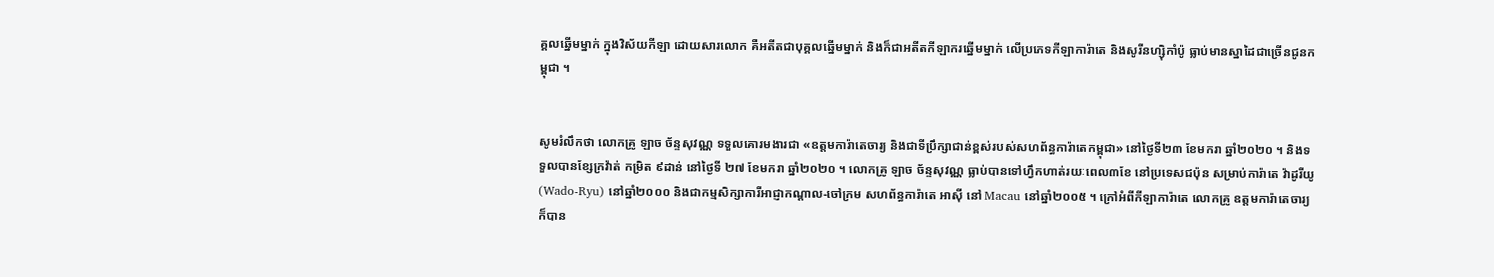គ្គលឆ្នើមម្នាក់ ក្នុងវិស័យកីឡា ដោយសារលោក គឺអតីតជាបុគ្គលឆ្នើមម្នាក់ និងក៏ជាអតីតកីឡាករឆ្នើមម្នាក់ លើប្រភេទកីឡាការ៉ាតេ និងសូរីនហ្ស៊ិកាំប៉ូ ធ្លាប់មានស្នាដៃជាច្រើនជូនកម្ពុជា ។


សូមរំលឹកថា លោកគ្រូ ឡាច ច័ន្ទសុវណ្ណ ទទួលគោរមងារជា «ឧត្តមការ៉ាតេចារ្យ និងជាទីប្រឹក្សាជាន់ខ្ពស់របស់សហព័ន្ធការ៉ាតេកម្ពុជា» នៅថ្ងៃទី២៣ ខែមករា ឆ្នាំ២០២០ ។ និងទទួលបានខ្សែក្រវ៉ាត់ កម្រិត ៩ដាន់ នៅថ្ងៃទី ២៧ ខែមករា ឆ្នាំ២០២០ ។ លោកគ្រូ ឡាច ច័ន្ទសុវណ្ណ ធ្លាប់បានទៅហ្វឹកហាត់រយៈពេល៣ខែ នៅប្រទេសជប៉ុន សម្រាប់ការ៉ាតេ វ៉ាដូរីយូ (Wado-Ryu) នៅឆ្នាំ២០០០ និងជាកម្មសិក្សាការីអាជ្ញាកណ្តាល-ចៅក្រម សហព័ន្ធការ៉ាតេ អាស៊ី នៅ Macau នៅឆ្នាំ២០០៥ ។ ក្រៅអំពីកីឡាការ៉ាតេ លោកគ្រូ ឧត្តមការ៉ាតេចារ្យ ក៏បាន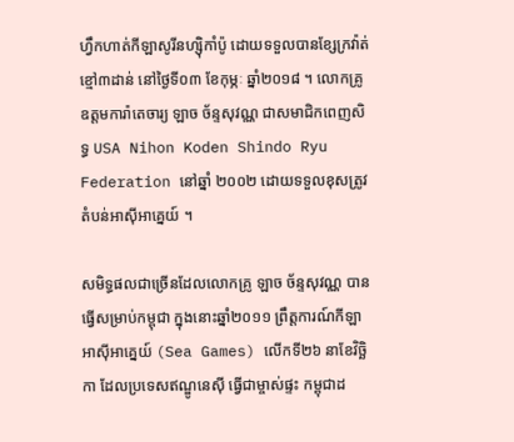ហ្វឹកហាត់កីឡាសូរីនហ្ស៊ិកាំប៉ូ ដោយទទួលបានខ្សែក្រវ៉ាត់ខ្មៅ៣ដាន់ នៅថ្ងៃទី០៣ ខែកុម្ភៈ ឆ្នាំ២០១៨ ។ លោកគ្រូ ឧត្តមការ៉ាតេចារ្យ ឡាច ច័ន្ទសុវណ្ណ ជាសមាជិកពេញសិទ្ធ USA Nihon Koden Shindo Ryu Federation នៅឆ្នាំ ២០០២ ដោយទទួលខុសត្រូវតំបន់អាស៊ីអាគ្នេយ៍ ។

សមិទ្ធផលជាច្រើនដែលលោកគ្រូ ឡាច ច័ន្ទសុវណ្ណ បានធ្វើសម្រាប់កម្ពុជា ក្នុងនោះឆ្នាំ២០១១ ព្រឹត្តការណ៍កីឡាអាស៊ីអាគេ្នយ៍ (Sea Games) លើកទី២៦ នាខែវិច្ឆិកា ដែលប្រទេសឥណ្ឌូនេស៊ី ធើ្វជាម្ចាស់ផ្ទះ កម្ពុជាដ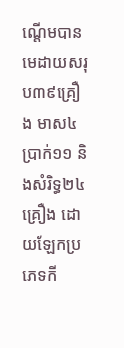ណ្តើមបានមេដាយសរុប៣៩គ្រឿង មាស៤ ប្រាក់១១ និងសំរិទ្ធ២៤គ្រឿង ដោយឡែកប្រភេទកី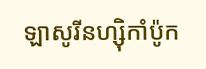ឡាសូរីនហ្ស៊ិកាំប៉ូក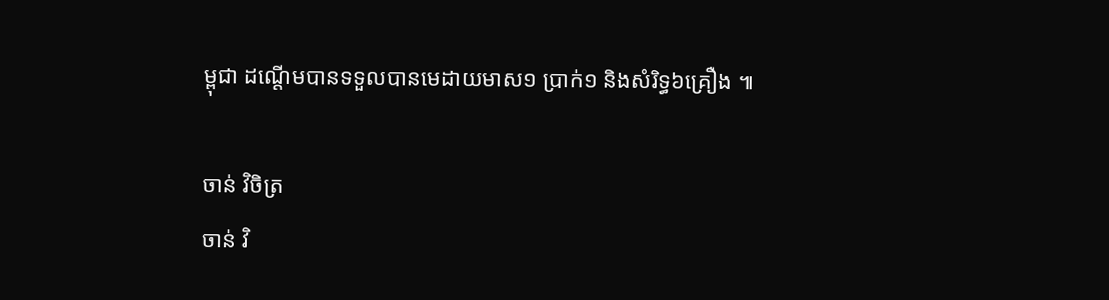ម្ពុជា ដណ្តើមបានទទួលបានមេដាយមាស១ ប្រាក់១ និងសំរិទ្ធ៦គ្រឿង ៕

ចាន់ វិចិត្រ
ចាន់ វិ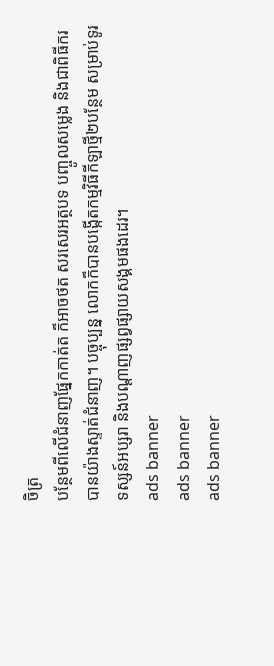ចិត្រ
បន្ថែមពីលើជំនាញផ្នែកកាត់ត ក៏អាចថត សរសេរអត្ថបទ បញ្ចូលសម្លេង និងជាពិធីករបានយ៉ាងស្ទាត់ជំនាញ។ បច្ចុប្បន្ន លោកក៏បានបង្កើតកម្មវិធីកីឡាថ្មី២បន្ថែម សម្រាប់ទូរទស្សន៍អប្សរា និងបណ្តាញផ្សព្វផ្សាយសង្គមផងដេរ។
ads banner
ads banner
ads banner